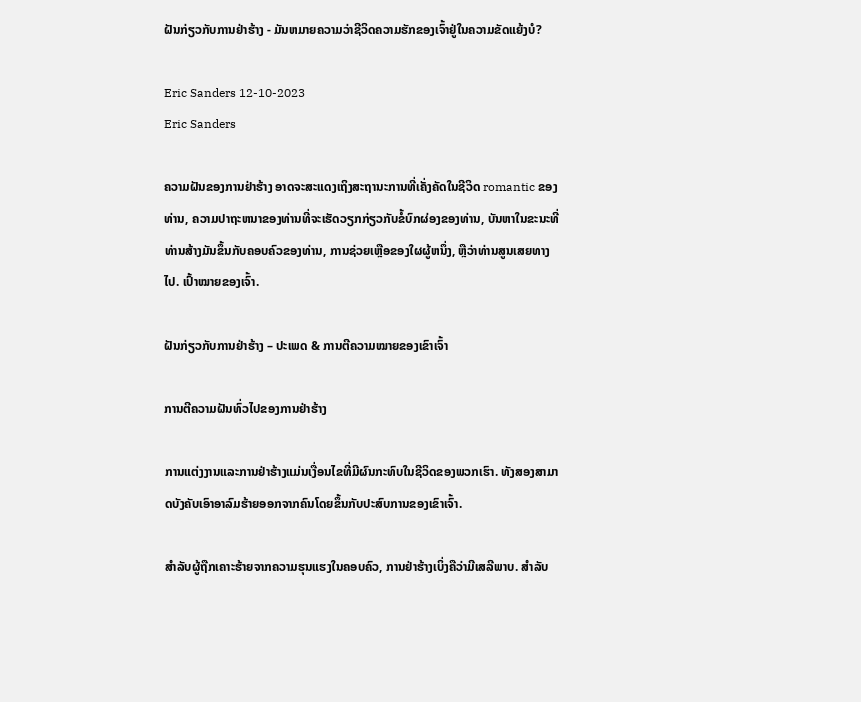ຝັນກ່ຽວກັບການຢ່າຮ້າງ - ມັນຫມາຍຄວາມວ່າຊີວິດຄວາມຮັກຂອງເຈົ້າຢູ່ໃນຄວາມຂັດແຍ້ງບໍ?

Eric Sanders 12-10-2023
Eric Sanders

ຄວາມຝັນຂອງການຢ່າຮ້າງ ອາດຈະສະແດງເຖິງສະຖານະການທີ່ເຄັ່ງຄັດໃນຊີວິດ romantic ຂອງທ່ານ, ຄວາມປາຖະຫນາຂອງທ່ານທີ່ຈະເຮັດວຽກກ່ຽວກັບຂໍ້ບົກຜ່ອງຂອງທ່ານ, ບັນຫາໃນຂະນະທີ່ທ່ານສ້າງມັນຂຶ້ນກັບຄອບຄົວຂອງທ່ານ, ການຊ່ວຍເຫຼືອຂອງໃຜຜູ້ຫນຶ່ງ, ຫຼືວ່າທ່ານສູນເສຍທາງໄປ. ເປົ້າໝາຍຂອງເຈົ້າ.

ຝັນກ່ຽວກັບການຢ່າຮ້າງ – ປະເພດ & ການຕີຄວາມໝາຍຂອງເຂົາເຈົ້າ

ການຕີຄວາມຝັນທົ່ວໄປຂອງການຢ່າຮ້າງ

ການແຕ່ງງານແລະການຢ່າຮ້າງແມ່ນເງື່ອນໄຂທີ່ມີຜົນກະທົບໃນຊີວິດຂອງພວກເຮົາ. ທັງສອງສາມາດບັງຄັບເອົາອາລົມຮ້າຍອອກຈາກຄົນໂດຍຂຶ້ນກັບປະສົບການຂອງເຂົາເຈົ້າ.

ສຳລັບຜູ້ຖືກເຄາະຮ້າຍຈາກຄວາມຮຸນແຮງໃນຄອບຄົວ, ການຢ່າຮ້າງເບິ່ງຄືວ່າມີເສລີພາບ. ສໍາລັບ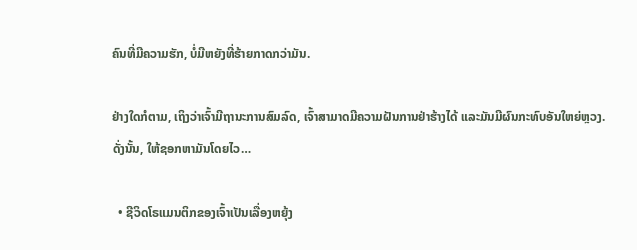ຄົນທີ່ມີຄວາມຮັກ, ບໍ່ມີຫຍັງທີ່ຮ້າຍກາດກວ່າມັນ.

ຢ່າງໃດກໍຕາມ, ເຖິງວ່າເຈົ້າມີຖານະການສົມລົດ, ເຈົ້າສາມາດມີຄວາມຝັນການຢ່າຮ້າງໄດ້ ແລະມັນມີຜົນກະທົບອັນໃຫຍ່ຫຼວງ. ດັ່ງນັ້ນ, ໃຫ້ຊອກຫາມັນໂດຍໄວ…

  • ຊີວິດໂຣແມນຕິກຂອງເຈົ້າເປັນເລື່ອງຫຍຸ້ງ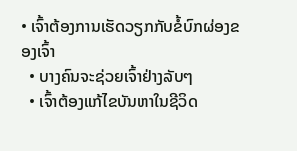• ເຈົ້າຕ້ອງການເຮັດວຽກກັບຂໍ້ບົກຜ່ອງຂອງເຈົ້າ
  • ບາງຄົນຈະຊ່ວຍເຈົ້າຢ່າງລັບໆ
  • ເຈົ້າຕ້ອງແກ້ໄຂບັນຫາໃນຊີວິດ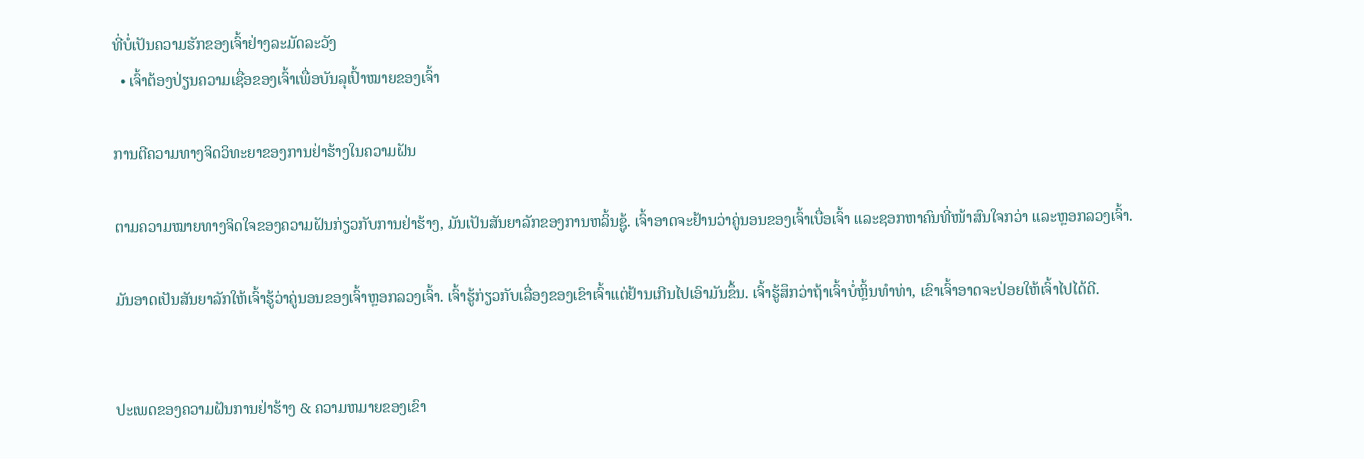ທີ່ບໍ່ເປັນຄວາມຮັກຂອງເຈົ້າຢ່າງລະມັດລະວັງ
  • ເຈົ້າຕ້ອງປ່ຽນຄວາມເຊື່ອຂອງເຈົ້າເພື່ອບັນລຸເປົ້າໝາຍຂອງເຈົ້າ

ການຕີຄວາມທາງຈິດວິທະຍາຂອງການຢ່າຮ້າງໃນຄວາມຝັນ

ຕາມຄວາມໝາຍທາງຈິດໃຈຂອງຄວາມຝັນກ່ຽວກັບການຢ່າຮ້າງ, ມັນເປັນສັນຍາລັກຂອງການຫລິ້ນຊູ້. ເຈົ້າອາດຈະຢ້ານວ່າຄູ່ນອນຂອງເຈົ້າເບື່ອເຈົ້າ ແລະຊອກຫາຄົນທີ່ໜ້າສົນໃຈກວ່າ ແລະຫຼອກລວງເຈົ້າ.

ມັນອາດເປັນສັນຍາລັກໃຫ້ເຈົ້າຮູ້ວ່າຄູ່ນອນຂອງເຈົ້າຫຼອກລວງເຈົ້າ. ເຈົ້າຮູ້ກ່ຽວກັບເລື່ອງຂອງເຂົາເຈົ້າແຕ່ຢ້ານເກີນໄປເອົາມັນຂຶ້ນ. ເຈົ້າຮູ້ສຶກວ່າຖ້າເຈົ້າບໍ່ຫຼິ້ນທຳທ່າ, ເຂົາເຈົ້າອາດຈະປ່ອຍໃຫ້ເຈົ້າໄປໄດ້ດີ.


ປະເພດຂອງຄວາມຝັນການຢ່າຮ້າງ & ຄວາມຫມາຍຂອງເຂົາ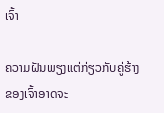ເຈົ້າ

ຄວາມຝັນພຽງແຕ່ກ່ຽວກັບຄູ່ຮ້າງຂອງເຈົ້າອາດຈະ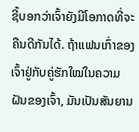ຊີ້ບອກວ່າເຈົ້າຍັງມີໂອກາດທີ່ຈະຄືນດີກັນໄດ້. ຖ້າແຟນເກົ່າຂອງເຈົ້າຢູ່ກັບຄູ່ຮັກໃໝ່ໃນຄວາມຝັນຂອງເຈົ້າ, ມັນເປັນສັນຍານ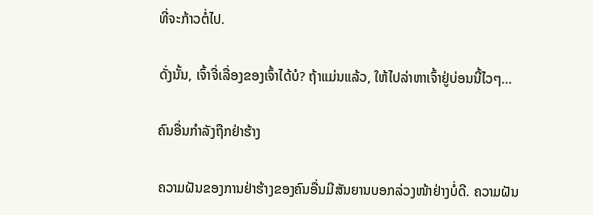ທີ່ຈະກ້າວຕໍ່ໄປ.

ດັ່ງນັ້ນ, ເຈົ້າຈື່ເລື່ອງຂອງເຈົ້າໄດ້ບໍ? ຖ້າແມ່ນແລ້ວ, ໃຫ້ໄປລ່າຫາເຈົ້າຢູ່ບ່ອນນີ້ໄວໆ…

ຄົນອື່ນກຳລັງຖືກຢ່າຮ້າງ

ຄວາມຝັນຂອງການຢ່າຮ້າງຂອງຄົນອື່ນມີສັນຍານບອກລ່ວງໜ້າຢ່າງບໍ່ດີ. ຄວາມຝັນ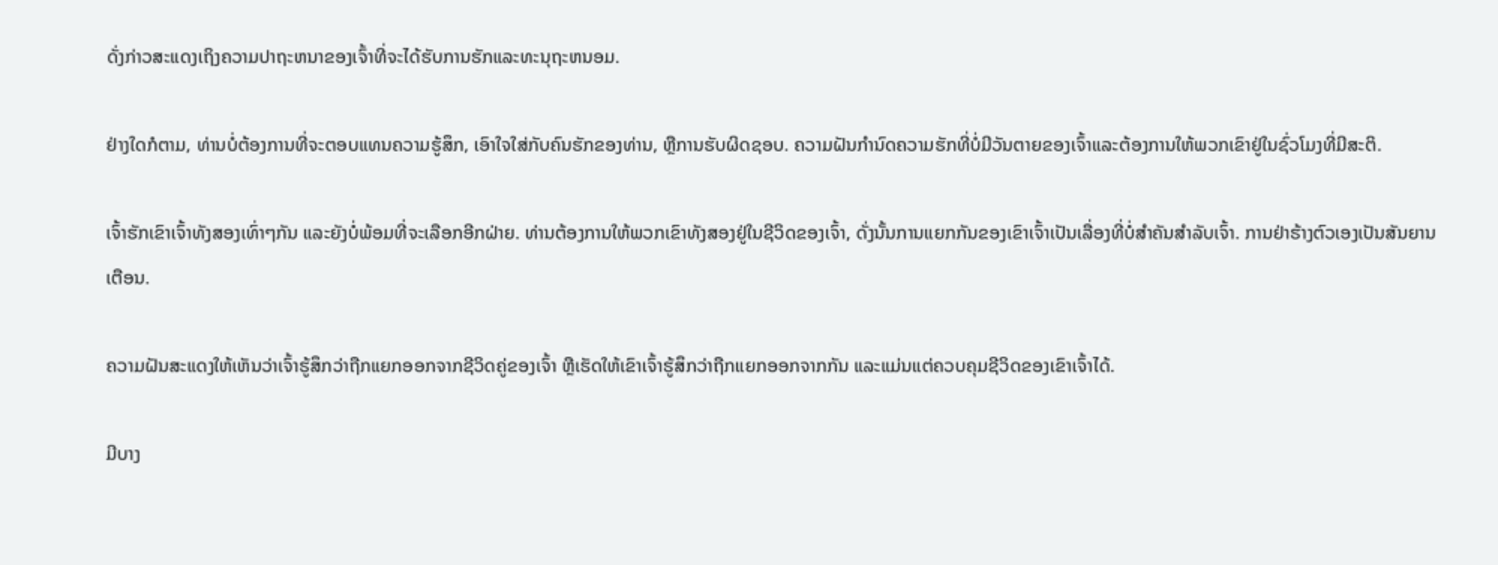ດັ່ງກ່າວສະແດງເຖິງຄວາມປາຖະຫນາຂອງເຈົ້າທີ່ຈະໄດ້ຮັບການຮັກແລະທະນຸຖະຫນອມ.

ຢ່າງໃດກໍຕາມ, ທ່ານບໍ່ຕ້ອງການທີ່ຈະຕອບແທນຄວາມຮູ້ສຶກ, ເອົາໃຈໃສ່ກັບຄົນຮັກຂອງທ່ານ, ຫຼືການຮັບຜິດຊອບ. ຄວາມຝັນກໍານົດຄວາມຮັກທີ່ບໍ່ມີວັນຕາຍຂອງເຈົ້າແລະຕ້ອງການໃຫ້ພວກເຂົາຢູ່ໃນຊົ່ວໂມງທີ່ມີສະຕິ.

ເຈົ້າຮັກເຂົາເຈົ້າທັງສອງເທົ່າໆກັນ ແລະຍັງບໍ່ພ້ອມທີ່ຈະເລືອກອີກຝ່າຍ. ທ່ານຕ້ອງການໃຫ້ພວກເຂົາທັງສອງຢູ່ໃນຊີວິດຂອງເຈົ້າ, ດັ່ງນັ້ນການແຍກກັນຂອງເຂົາເຈົ້າເປັນເລື່ອງທີ່ບໍ່ສໍາຄັນສໍາລັບເຈົ້າ. ການຢ່າຮ້າງຕົວເອງເປັນສັນຍານເຕືອນ.

ຄວາມຝັນສະແດງໃຫ້ເຫັນວ່າເຈົ້າຮູ້ສຶກວ່າຖືກແຍກອອກຈາກຊີວິດຄູ່ຂອງເຈົ້າ ຫຼືເຮັດໃຫ້ເຂົາເຈົ້າຮູ້ສຶກວ່າຖືກແຍກອອກຈາກກັນ ແລະແມ່ນແຕ່ຄວບຄຸມຊີວິດຂອງເຂົາເຈົ້າໄດ້.

ມີບາງ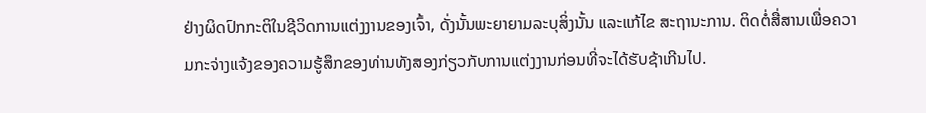ຢ່າງຜິດປົກກະຕິໃນຊີວິດການແຕ່ງງານຂອງເຈົ້າ, ດັ່ງນັ້ນພະຍາຍາມລະບຸສິ່ງນັ້ນ ແລະແກ້ໄຂ ສະຖານະການ. ຕິດຕໍ່ສື່ສານເພື່ອຄວາມກະຈ່າງແຈ້ງຂອງຄວາມຮູ້ສຶກຂອງທ່ານທັງສອງກ່ຽວກັບການແຕ່ງງານກ່ອນທີ່ຈະໄດ້ຮັບຊ້າເກີນໄປ.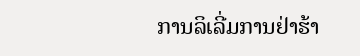ການລິເລີ່ມການຢ່າຮ້າ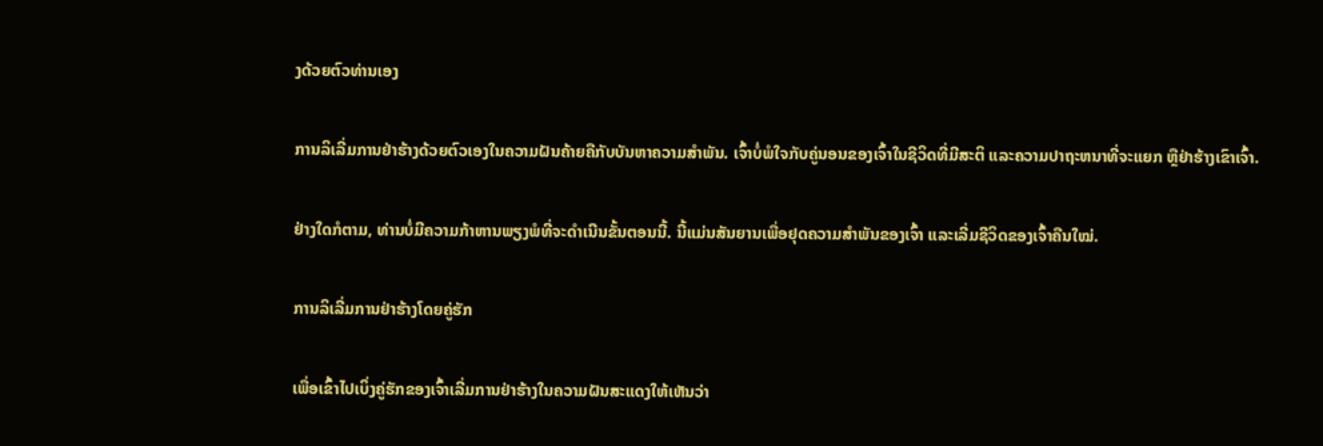ງດ້ວຍຕົວທ່ານເອງ

ການລິເລີ່ມການຢ່າຮ້າງດ້ວຍຕົວເອງໃນຄວາມຝັນຄ້າຍຄືກັບບັນຫາຄວາມສຳພັນ. ເຈົ້າບໍ່ພໍໃຈກັບຄູ່ນອນຂອງເຈົ້າໃນຊີວິດທີ່ມີສະຕິ ແລະຄວາມປາຖະຫນາທີ່ຈະແຍກ ຫຼືຢ່າຮ້າງເຂົາເຈົ້າ.

ຢ່າງໃດກໍຕາມ, ທ່ານບໍ່ມີຄວາມກ້າຫານພຽງພໍທີ່ຈະດຳເນີນຂັ້ນຕອນນີ້. ນີ້ແມ່ນສັນຍານເພື່ອຢຸດຄວາມສຳພັນຂອງເຈົ້າ ແລະເລີ່ມຊີວິດຂອງເຈົ້າຄືນໃໝ່.

ການລິເລີ່ມການຢ່າຮ້າງໂດຍຄູ່ຮັກ

ເພື່ອເຂົ້າໄປເບິ່ງຄູ່ຮັກຂອງເຈົ້າເລີ່ມການຢ່າຮ້າງໃນຄວາມຝັນສະແດງໃຫ້ເຫັນວ່າ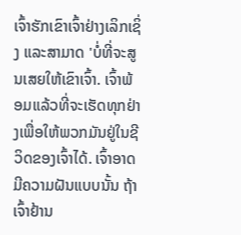ເຈົ້າຮັກເຂົາເຈົ້າຢ່າງເລິກເຊິ່ງ ແລະສາມາດ 'ບໍ່ທີ່ຈະສູນເສຍໃຫ້ເຂົາເຈົ້າ. ເຈົ້າພ້ອມແລ້ວທີ່ຈະເຮັດທຸກຢ່າງເພື່ອໃຫ້ພວກມັນຢູ່ໃນຊີວິດຂອງເຈົ້າໄດ້. ເຈົ້າອາດມີຄວາມຝັນແບບນັ້ນ ຖ້າເຈົ້າຢ້ານ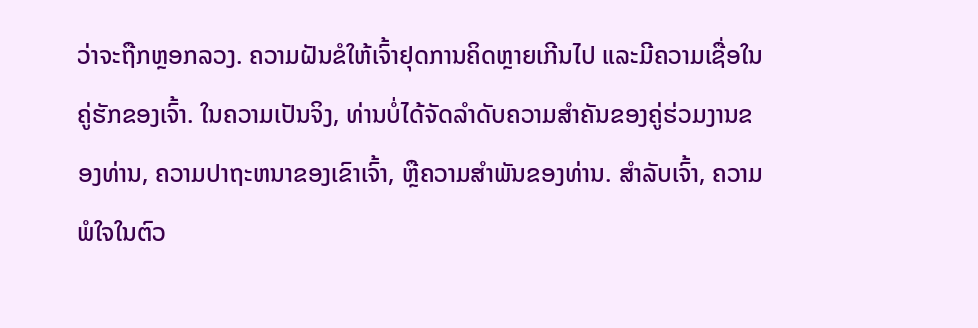ວ່າຈະຖືກຫຼອກລວງ. ຄວາມຝັນຂໍໃຫ້ເຈົ້າຢຸດການຄິດຫຼາຍເກີນໄປ ແລະມີຄວາມເຊື່ອໃນຄູ່ຮັກຂອງເຈົ້າ. ໃນຄວາມເປັນຈິງ, ທ່ານບໍ່ໄດ້ຈັດລໍາດັບຄວາມສໍາຄັນຂອງຄູ່ຮ່ວມງານຂອງທ່ານ, ຄວາມປາຖະຫນາຂອງເຂົາເຈົ້າ, ຫຼືຄວາມສໍາພັນຂອງທ່ານ. ສຳລັບເຈົ້າ, ຄວາມພໍໃຈໃນຕົວ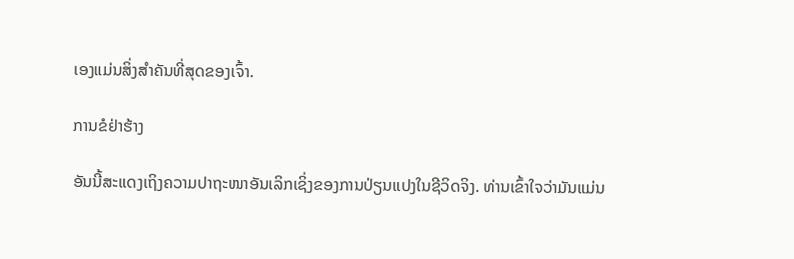ເອງແມ່ນສິ່ງສຳຄັນທີ່ສຸດຂອງເຈົ້າ.

ການຂໍຢ່າຮ້າງ

ອັນນີ້ສະແດງເຖິງຄວາມປາຖະໜາອັນເລິກເຊິ່ງຂອງການປ່ຽນແປງໃນຊີວິດຈິງ. ທ່ານເຂົ້າໃຈວ່າມັນແມ່ນ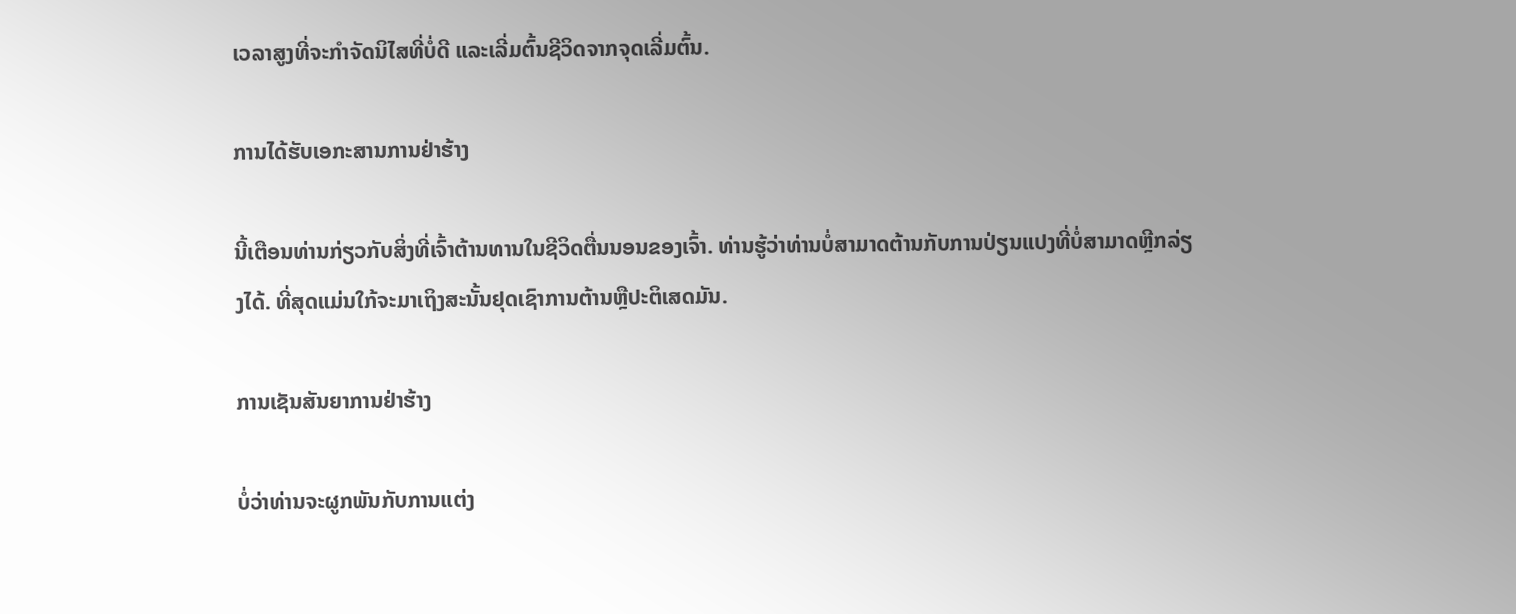ເວລາສູງທີ່ຈະກໍາຈັດນິໄສທີ່ບໍ່ດີ ແລະເລີ່ມຕົ້ນຊີວິດຈາກຈຸດເລີ່ມຕົ້ນ.

ການໄດ້ຮັບເອກະສານການຢ່າຮ້າງ

ນີ້ເຕືອນທ່ານກ່ຽວກັບສິ່ງທີ່ເຈົ້າຕ້ານທານໃນຊີວິດຕື່ນນອນຂອງເຈົ້າ. ທ່ານຮູ້ວ່າທ່ານບໍ່ສາມາດຕ້ານກັບການປ່ຽນແປງທີ່ບໍ່ສາມາດຫຼີກລ່ຽງໄດ້. ທີ່ສຸດແມ່ນໃກ້ຈະມາເຖິງສະນັ້ນຢຸດເຊົາການຕ້ານຫຼືປະຕິເສດມັນ.

ການເຊັນສັນຍາການຢ່າຮ້າງ

ບໍ່ວ່າທ່ານຈະຜູກພັນກັບການແຕ່ງ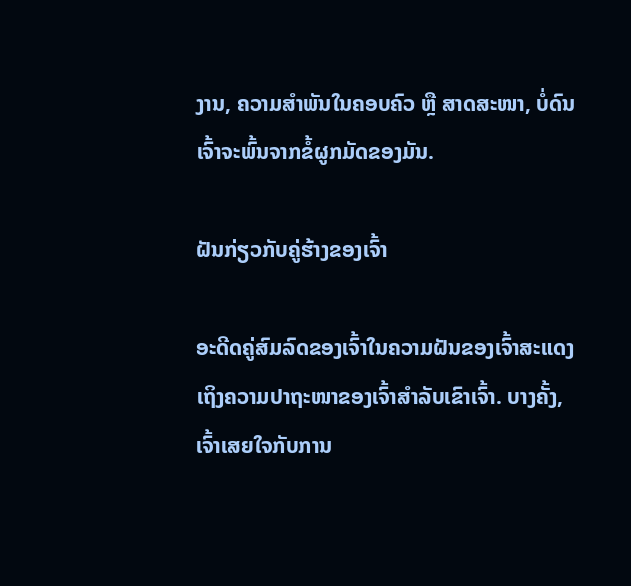ງານ, ຄວາມສຳພັນໃນຄອບຄົວ ຫຼື ສາດສະໜາ, ບໍ່ດົນເຈົ້າຈະພົ້ນຈາກຂໍ້ຜູກມັດຂອງມັນ.

ຝັນກ່ຽວກັບຄູ່ຮ້າງຂອງເຈົ້າ

ອະດີດຄູ່ສົມລົດຂອງເຈົ້າໃນຄວາມຝັນຂອງເຈົ້າສະແດງເຖິງຄວາມປາຖະໜາຂອງເຈົ້າສຳລັບເຂົາເຈົ້າ. ບາງຄັ້ງ, ເຈົ້າເສຍໃຈກັບການ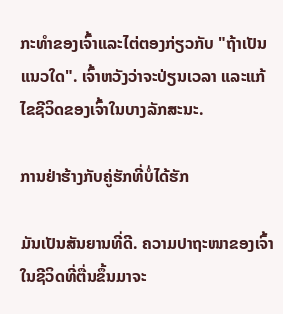ກະທໍາຂອງເຈົ້າແລະໄຕ່ຕອງກ່ຽວກັບ "ຖ້າເປັນແນວໃດ". ເຈົ້າຫວັງວ່າຈະປ່ຽນເວລາ ແລະແກ້ໄຂຊີວິດຂອງເຈົ້າໃນບາງລັກສະນະ.

ການຢ່າຮ້າງກັບຄູ່ຮັກທີ່ບໍ່ໄດ້ຮັກ

ມັນເປັນສັນຍານທີ່ດີ. ຄວາມປາຖະໜາຂອງເຈົ້າໃນຊີວິດທີ່ຕື່ນຂຶ້ນມາຈະ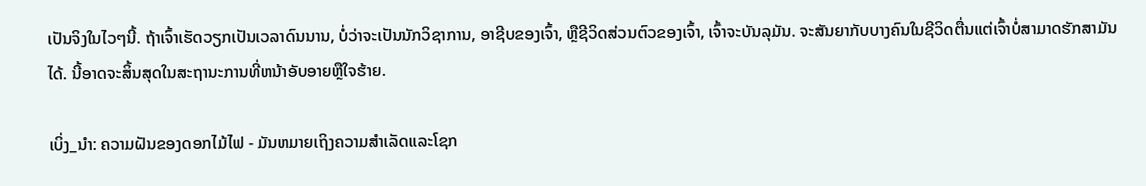ເປັນຈິງໃນໄວໆນີ້. ຖ້າເຈົ້າເຮັດວຽກເປັນເວລາດົນນານ, ບໍ່ວ່າຈະເປັນນັກວິຊາການ, ອາຊີບຂອງເຈົ້າ, ຫຼືຊີວິດສ່ວນຕົວຂອງເຈົ້າ, ເຈົ້າຈະບັນລຸມັນ. ຈະສັນຍາກັບບາງຄົນໃນຊີວິດຕື່ນແຕ່ເຈົ້າບໍ່ສາມາດຮັກສາມັນໄດ້. ນີ້ອາດຈະສິ້ນສຸດໃນສະຖານະການທີ່ຫນ້າອັບອາຍຫຼືໃຈຮ້າຍ.

ເບິ່ງ_ນຳ: ຄວາມຝັນຂອງດອກໄມ້ໄຟ - ມັນຫມາຍເຖິງຄວາມສໍາເລັດແລະໂຊກ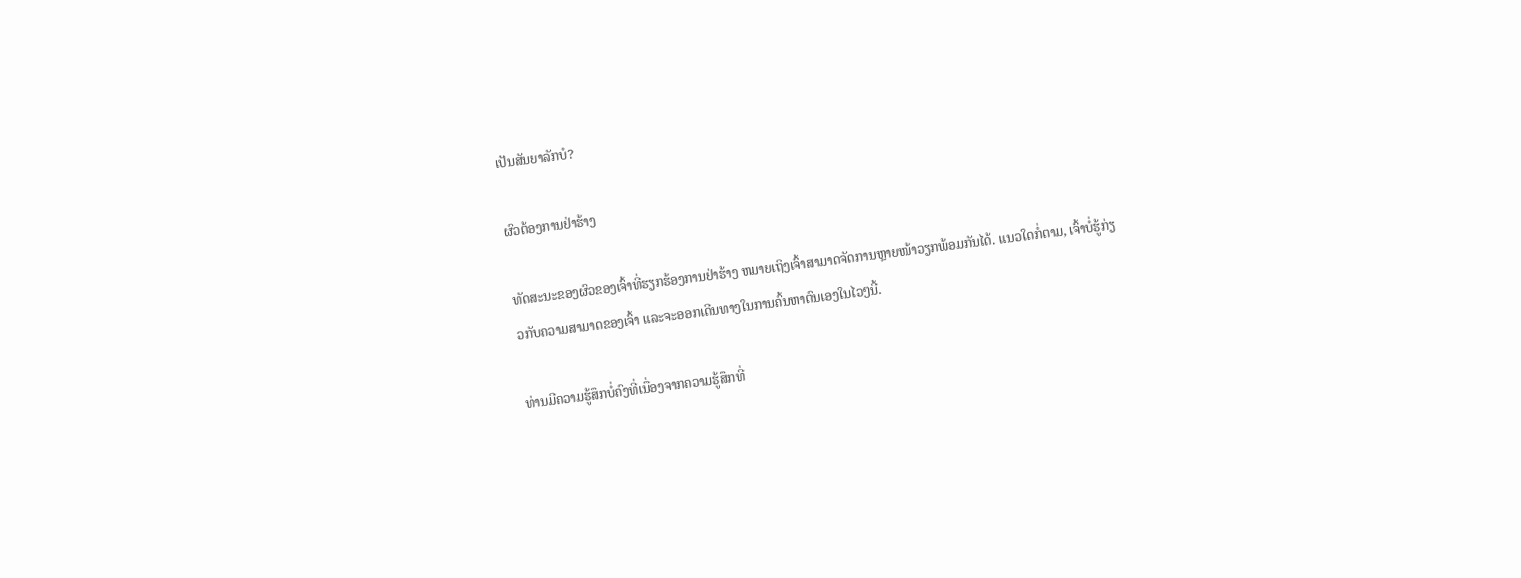ເປັນສັນຍາລັກບໍ?

ຜົວຕ້ອງການຢ່າຮ້າງ

ທັດສະນະຂອງຜົວຂອງເຈົ້າທີ່ຮຽກຮ້ອງການຢ່າຮ້າງ ຫມາຍເຖິງເຈົ້າສາມາດຈັດການຫຼາຍໜ້າວຽກພ້ອມກັນໄດ້. ແນວໃດກໍ່ຕາມ, ເຈົ້າບໍ່ຮູ້ກ່ຽວກັບຄວາມສາມາດຂອງເຈົ້າ ແລະຈະອອກເດີນທາງໃນການຄົ້ນຫາຕົນເອງໃນໄວໆນີ້.

ທ່ານມີຄວາມຮູ້ສຶກບໍ່ຄົງທີ່ເນື່ອງຈາກຄວາມຮູ້ສຶກທີ່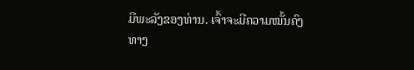ມີພະລັງຂອງທ່ານ. ເຈົ້າຈະມີຄວາມໝັ້ນຄົງທາງ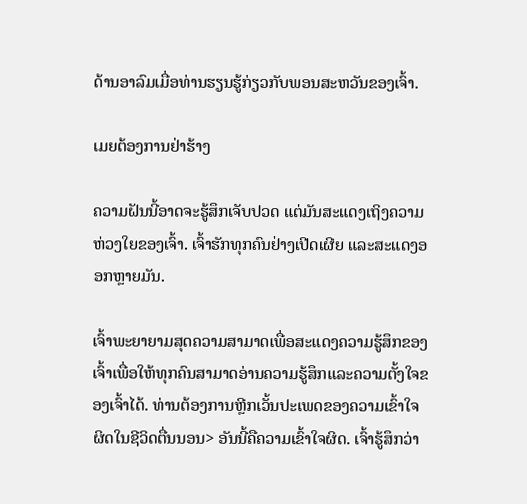ດ້ານອາລົມເມື່ອທ່ານຮຽນຮູ້ກ່ຽວກັບພອນສະຫວັນຂອງເຈົ້າ.

ເມຍຕ້ອງການຢ່າຮ້າງ

ຄວາມຝັນນີ້ອາດຈະຮູ້ສຶກເຈັບປວດ ແຕ່ມັນສະແດງເຖິງຄວາມຫ່ວງໃຍຂອງເຈົ້າ. ເຈົ້າຮັກທຸກຄົນຢ່າງເປີດເຜີຍ ແລະສະແດງອອກຫຼາຍມັນ.

ເຈົ້າພະຍາຍາມສຸດຄວາມສາມາດເພື່ອສະແດງຄວາມຮູ້ສຶກຂອງເຈົ້າເພື່ອໃຫ້ທຸກຄົນສາມາດອ່ານຄວາມຮູ້ສຶກແລະຄວາມຕັ້ງໃຈຂອງເຈົ້າໄດ້. ທ່ານຕ້ອງການຫຼີກເວັ້ນປະເພດຂອງຄວາມເຂົ້າໃຈຜິດໃນຊີວິດຕື່ນນອນ> ອັນນີ້ຄືຄວາມເຂົ້າໃຈຜິດ. ເຈົ້າຮູ້ສຶກວ່າ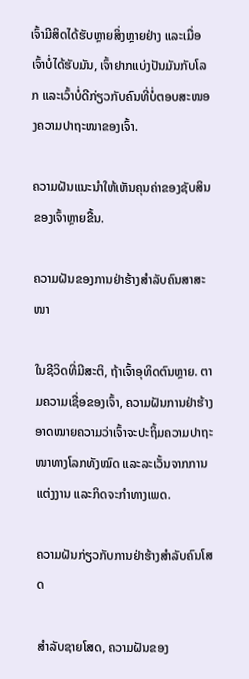ເຈົ້າມີສິດໄດ້ຮັບຫຼາຍສິ່ງຫຼາຍຢ່າງ ແລະເມື່ອເຈົ້າບໍ່ໄດ້ຮັບມັນ, ເຈົ້າຢາກແບ່ງປັນມັນກັບໂລກ ແລະເວົ້າບໍ່ດີກ່ຽວກັບຄົນທີ່ບໍ່ຕອບສະໜອງຄວາມປາຖະໜາຂອງເຈົ້າ.

ຄວາມຝັນແນະນຳໃຫ້ເຫັນຄຸນຄ່າຂອງຊັບສິນຂອງເຈົ້າຫຼາຍຂື້ນ.

ຄວາມຝັນຂອງການຢ່າຮ້າງສຳລັບຄົນສາສະໜາ

ໃນຊີວິດທີ່ມີສະຕິ, ຖ້າເຈົ້າອຸທິດຕົນຫຼາຍ. ຕາມຄວາມເຊື່ອຂອງເຈົ້າ, ຄວາມຝັນການຢ່າຮ້າງອາດໝາຍຄວາມວ່າເຈົ້າຈະປະຖິ້ມຄວາມປາຖະໜາທາງໂລກທັງໝົດ ແລະລະເວັ້ນຈາກການແຕ່ງງານ ແລະກິດຈະກຳທາງເພດ.

ຄວາມຝັນກ່ຽວກັບການຢ່າຮ້າງສຳລັບຄົນໂສດ

ສຳລັບຊາຍໂສດ, ຄວາມຝັນຂອງ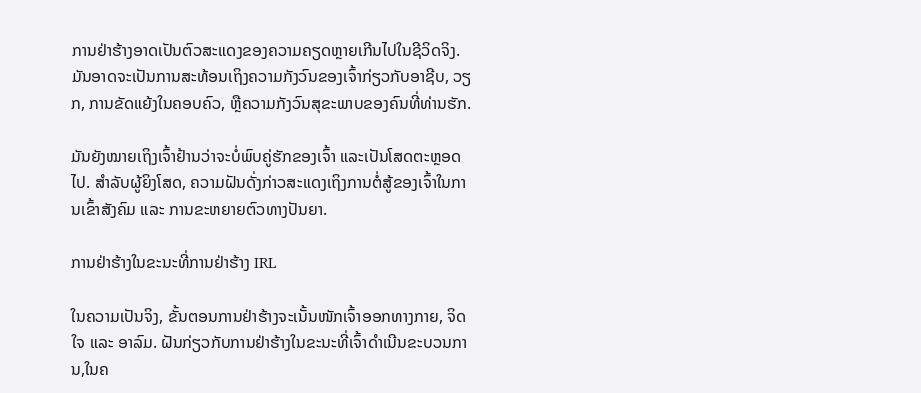ການຢ່າຮ້າງອາດເປັນຕົວສະແດງຂອງຄວາມຄຽດຫຼາຍເກີນໄປໃນຊີວິດຈິງ. ມັນອາດຈະເປັນການສະທ້ອນເຖິງຄວາມກັງວົນຂອງເຈົ້າກ່ຽວກັບອາຊີບ, ວຽກ, ການຂັດແຍ້ງໃນຄອບຄົວ, ຫຼືຄວາມກັງວົນສຸຂະພາບຂອງຄົນທີ່ທ່ານຮັກ.

ມັນຍັງໝາຍເຖິງເຈົ້າຢ້ານວ່າຈະບໍ່ພົບຄູ່ຮັກຂອງເຈົ້າ ແລະເປັນໂສດຕະຫຼອດໄປ. ສຳລັບຜູ້ຍິງໂສດ, ຄວາມຝັນດັ່ງກ່າວສະແດງເຖິງການຕໍ່ສູ້ຂອງເຈົ້າໃນການເຂົ້າສັງຄົມ ແລະ ການຂະຫຍາຍຕົວທາງປັນຍາ.

ການຢ່າຮ້າງໃນຂະນະທີ່ການຢ່າຮ້າງ IRL

ໃນຄວາມເປັນຈິງ, ຂັ້ນຕອນການຢ່າຮ້າງຈະເນັ້ນໜັກເຈົ້າອອກທາງກາຍ, ຈິດໃຈ ແລະ ອາລົມ. ຝັນກ່ຽວກັບການຢ່າຮ້າງໃນຂະນະທີ່ເຈົ້າດໍາເນີນຂະບວນການ,ໃນຄ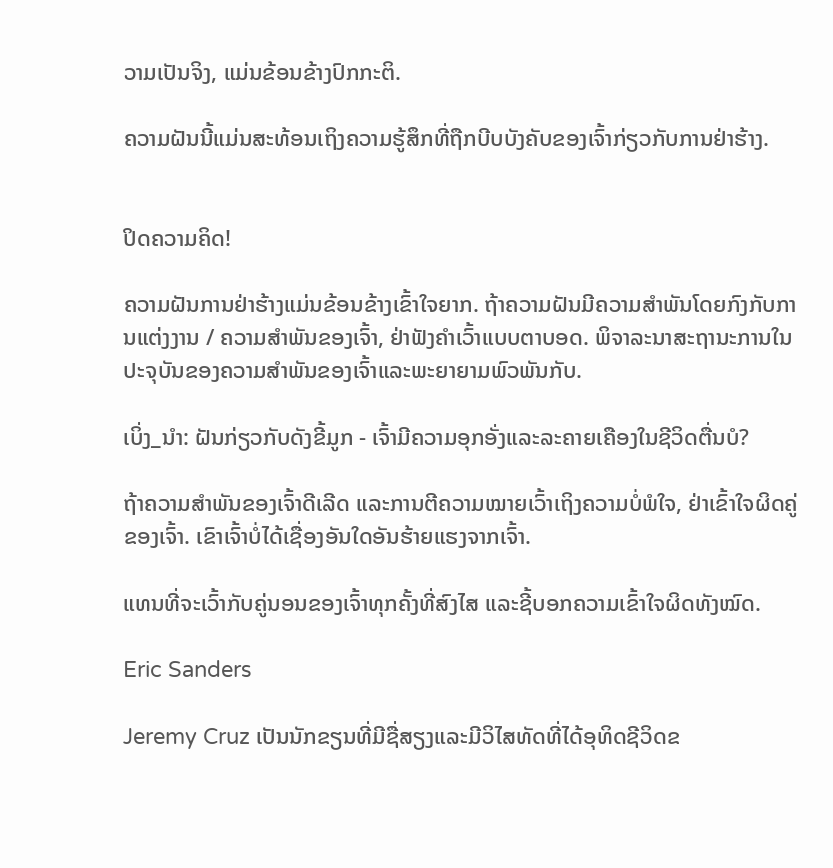ວາມເປັນຈິງ, ແມ່ນຂ້ອນຂ້າງປົກກະຕິ.

ຄວາມຝັນນີ້ແມ່ນສະທ້ອນເຖິງຄວາມຮູ້ສຶກທີ່ຖືກບີບບັງຄັບຂອງເຈົ້າກ່ຽວກັບການຢ່າຮ້າງ.


ປິດຄວາມຄິດ!

ຄວາມຝັນການຢ່າຮ້າງແມ່ນຂ້ອນຂ້າງເຂົ້າໃຈຍາກ. ຖ້າຄວາມຝັນມີຄວາມສໍາພັນໂດຍກົງກັບການແຕ່ງງານ / ຄວາມສໍາພັນຂອງເຈົ້າ, ຢ່າຟັງຄໍາເວົ້າແບບຕາບອດ. ພິຈາລະນາສະຖານະການໃນປະຈຸບັນຂອງຄວາມສໍາພັນຂອງເຈົ້າແລະພະຍາຍາມພົວພັນກັບ.

ເບິ່ງ_ນຳ: ຝັນກ່ຽວກັບດັງຂີ້ມູກ - ເຈົ້າມີຄວາມອຸກອັ່ງແລະລະຄາຍເຄືອງໃນຊີວິດຕື່ນບໍ?

ຖ້າຄວາມສຳພັນຂອງເຈົ້າດີເລີດ ແລະການຕີຄວາມໝາຍເວົ້າເຖິງຄວາມບໍ່ພໍໃຈ, ຢ່າເຂົ້າໃຈຜິດຄູ່ຂອງເຈົ້າ. ເຂົາເຈົ້າບໍ່ໄດ້ເຊື່ອງອັນໃດອັນຮ້າຍແຮງຈາກເຈົ້າ.

ແທນທີ່ຈະເວົ້າກັບຄູ່ນອນຂອງເຈົ້າທຸກຄັ້ງທີ່ສົງໄສ ແລະຊີ້ບອກຄວາມເຂົ້າໃຈຜິດທັງໝົດ.

Eric Sanders

Jeremy Cruz ເປັນນັກຂຽນທີ່ມີຊື່ສຽງແລະມີວິໄສທັດທີ່ໄດ້ອຸທິດຊີວິດຂ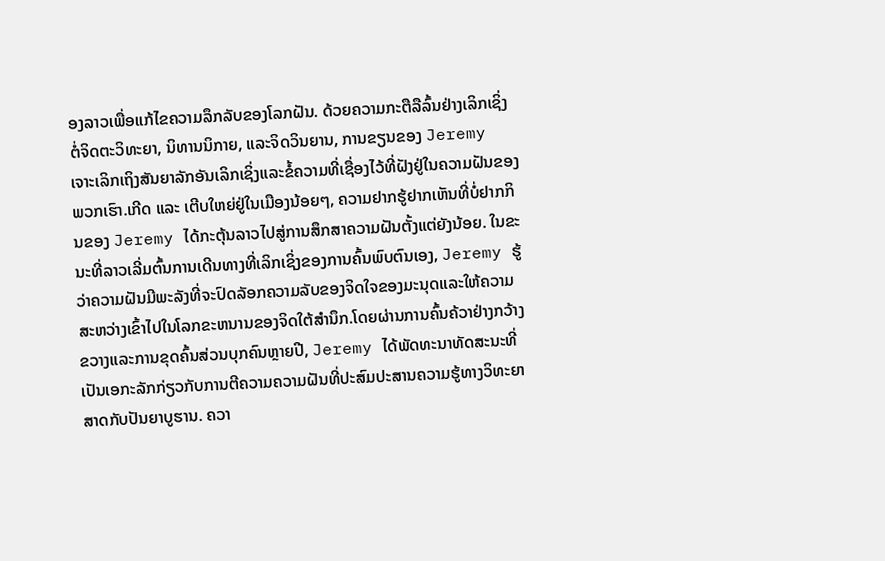ອງລາວເພື່ອແກ້ໄຂຄວາມລຶກລັບຂອງໂລກຝັນ. ດ້ວຍຄວາມກະຕືລືລົ້ນຢ່າງເລິກເຊິ່ງຕໍ່ຈິດຕະວິທະຍາ, ນິທານນິກາຍ, ແລະຈິດວິນຍານ, ການຂຽນຂອງ Jeremy ເຈາະເລິກເຖິງສັນຍາລັກອັນເລິກເຊິ່ງແລະຂໍ້ຄວາມທີ່ເຊື່ອງໄວ້ທີ່ຝັງຢູ່ໃນຄວາມຝັນຂອງພວກເຮົາ.ເກີດ ແລະ ເຕີບໃຫຍ່ຢູ່ໃນເມືອງນ້ອຍໆ, ຄວາມຢາກຮູ້ຢາກເຫັນທີ່ບໍ່ຢາກກິນຂອງ Jeremy ໄດ້ກະຕຸ້ນລາວໄປສູ່ການສຶກສາຄວາມຝັນຕັ້ງແຕ່ຍັງນ້ອຍ. ໃນຂະນະທີ່ລາວເລີ່ມຕົ້ນການເດີນທາງທີ່ເລິກເຊິ່ງຂອງການຄົ້ນພົບຕົນເອງ, Jeremy ຮູ້ວ່າຄວາມຝັນມີພະລັງທີ່ຈະປົດລັອກຄວາມລັບຂອງຈິດໃຈຂອງມະນຸດແລະໃຫ້ຄວາມສະຫວ່າງເຂົ້າໄປໃນໂລກຂະຫນານຂອງຈິດໃຕ້ສໍານຶກ.ໂດຍຜ່ານການຄົ້ນຄ້ວາຢ່າງກວ້າງຂວາງແລະການຂຸດຄົ້ນສ່ວນບຸກຄົນຫຼາຍປີ, Jeremy ໄດ້ພັດທະນາທັດສະນະທີ່ເປັນເອກະລັກກ່ຽວກັບການຕີຄວາມຄວາມຝັນທີ່ປະສົມປະສານຄວາມຮູ້ທາງວິທະຍາສາດກັບປັນຍາບູຮານ. ຄວາ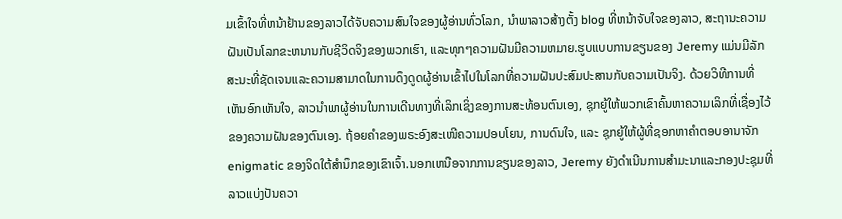ມເຂົ້າໃຈທີ່ຫນ້າຢ້ານຂອງລາວໄດ້ຈັບຄວາມສົນໃຈຂອງຜູ້ອ່ານທົ່ວໂລກ, ນໍາພາລາວສ້າງຕັ້ງ blog ທີ່ຫນ້າຈັບໃຈຂອງລາວ, ສະຖານະຄວາມຝັນເປັນໂລກຂະຫນານກັບຊີວິດຈິງຂອງພວກເຮົາ, ແລະທຸກໆຄວາມຝັນມີຄວາມຫມາຍ.ຮູບແບບການຂຽນຂອງ Jeremy ແມ່ນມີລັກສະນະທີ່ຊັດເຈນແລະຄວາມສາມາດໃນການດຶງດູດຜູ້ອ່ານເຂົ້າໄປໃນໂລກທີ່ຄວາມຝັນປະສົມປະສານກັບຄວາມເປັນຈິງ. ດ້ວຍວິທີການທີ່ເຫັນອົກເຫັນໃຈ, ລາວນໍາພາຜູ້ອ່ານໃນການເດີນທາງທີ່ເລິກເຊິ່ງຂອງການສະທ້ອນຕົນເອງ, ຊຸກຍູ້ໃຫ້ພວກເຂົາຄົ້ນຫາຄວາມເລິກທີ່ເຊື່ອງໄວ້ຂອງຄວາມຝັນຂອງຕົນເອງ. ຖ້ອຍຄຳຂອງພຣະອົງສະເໜີຄວາມປອບໂຍນ, ການດົນໃຈ, ແລະ ຊຸກຍູ້ໃຫ້ຜູ້ທີ່ຊອກຫາຄຳຕອບອານາຈັກ enigmatic ຂອງຈິດໃຕ້ສໍານຶກຂອງເຂົາເຈົ້າ.ນອກເຫນືອຈາກການຂຽນຂອງລາວ, Jeremy ຍັງດໍາເນີນການສໍາມະນາແລະກອງປະຊຸມທີ່ລາວແບ່ງປັນຄວາ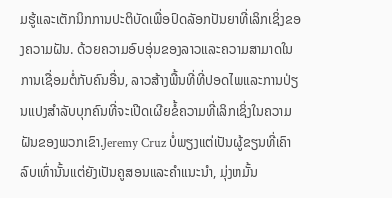ມຮູ້ແລະເຕັກນິກການປະຕິບັດເພື່ອປົດລັອກປັນຍາທີ່ເລິກເຊິ່ງຂອງຄວາມຝັນ. ດ້ວຍຄວາມອົບອຸ່ນຂອງລາວແລະຄວາມສາມາດໃນການເຊື່ອມຕໍ່ກັບຄົນອື່ນ, ລາວສ້າງພື້ນທີ່ທີ່ປອດໄພແລະການປ່ຽນແປງສໍາລັບບຸກຄົນທີ່ຈະເປີດເຜີຍຂໍ້ຄວາມທີ່ເລິກເຊິ່ງໃນຄວາມຝັນຂອງພວກເຂົາ.Jeremy Cruz ບໍ່ພຽງແຕ່ເປັນຜູ້ຂຽນທີ່ເຄົາລົບເທົ່ານັ້ນແຕ່ຍັງເປັນຄູສອນແລະຄໍາແນະນໍາ, ມຸ່ງຫມັ້ນ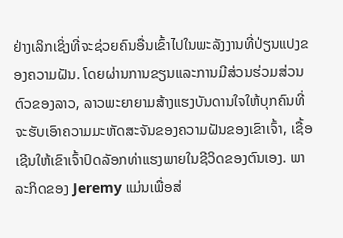ຢ່າງເລິກເຊິ່ງທີ່ຈະຊ່ວຍຄົນອື່ນເຂົ້າໄປໃນພະລັງງານທີ່ປ່ຽນແປງຂອງຄວາມຝັນ. ໂດຍຜ່ານການຂຽນແລະການມີສ່ວນຮ່ວມສ່ວນຕົວຂອງລາວ, ລາວພະຍາຍາມສ້າງແຮງບັນດານໃຈໃຫ້ບຸກຄົນທີ່ຈະຮັບເອົາຄວາມມະຫັດສະຈັນຂອງຄວາມຝັນຂອງເຂົາເຈົ້າ, ເຊື້ອເຊີນໃຫ້ເຂົາເຈົ້າປົດລັອກທ່າແຮງພາຍໃນຊີວິດຂອງຕົນເອງ. ພາລະກິດຂອງ Jeremy ແມ່ນເພື່ອສ່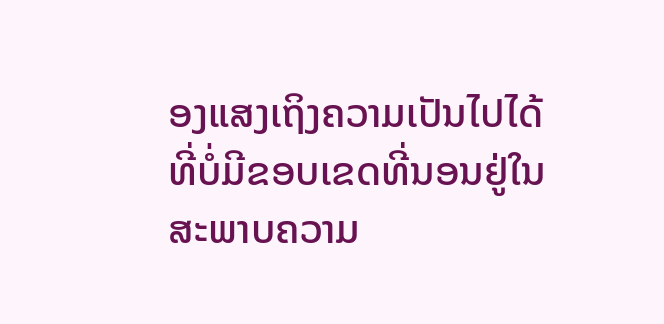ອງແສງເຖິງຄວາມເປັນໄປໄດ້ທີ່ບໍ່ມີຂອບເຂດທີ່ນອນຢູ່ໃນສະພາບຄວາມ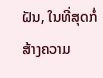ຝັນ, ໃນທີ່ສຸດກໍ່ສ້າງຄວາມ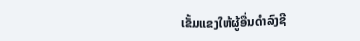ເຂັ້ມແຂງໃຫ້ຜູ້ອື່ນດໍາລົງຊີ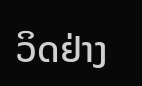ວິດຢ່າງ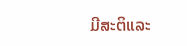ມີສະຕິແລະ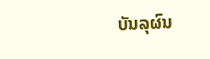ບັນລຸຜົນ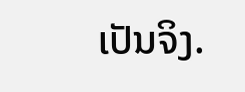ເປັນຈິງ.